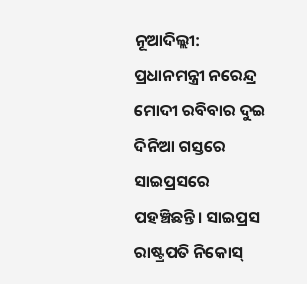ନୂଆଦିଲ୍ଲୀ: ପ୍ରଧାନମନ୍ତ୍ରୀ ନରେନ୍ଦ୍ର ମୋଦୀ ରବିବାର ଦୁଇ ଦିନିଆ ଗସ୍ତରେ ସାଇପ୍ରସରେ ପହଞ୍ଚିଛନ୍ତି। ସାଇପ୍ରସ ରାଷ୍ଟ୍ରପତି ନିକୋସ୍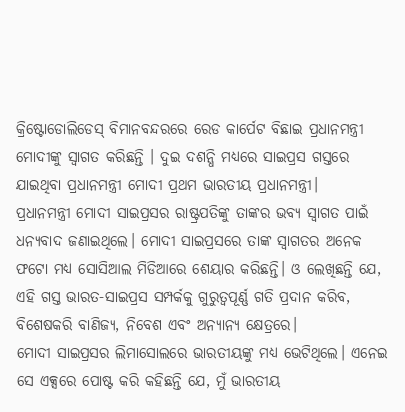କ୍ରିଷ୍ଟୋଡୋଲିଡେସ୍ ବିମାନବନ୍ଦରରେ ରେଡ କାର୍ପେଟ ବିଛାଇ ପ୍ରଧାନମନ୍ତ୍ରୀ ମୋଦୀଙ୍କୁ ସ୍ୱାଗତ କରିଛନ୍ତି । ଦୁଇ ଦଶନ୍ଧି ମଧ୍ୟରେ ସାଇପ୍ରସ ଗସ୍ତରେ ଯାଇଥିବା ପ୍ରଧାନମନ୍ତ୍ରୀ ମୋଦୀ ପ୍ରଥମ ଭାରତୀୟ ପ୍ରଧାନମନ୍ତ୍ରୀ।
ପ୍ରଧାନମନ୍ତ୍ରୀ ମୋଦୀ ସାଇପ୍ରସର ରାଷ୍ଟ୍ରପତିଙ୍କୁ ତାଙ୍କର ଭବ୍ୟ ସ୍ୱାଗତ ପାଇଁ ଧନ୍ୟବାଦ ଜଣାଇଥିଲେ। ମୋଦୀ ସାଇପ୍ରସରେ ତାଙ୍କ ସ୍ୱାଗତର ଅନେକ ଫଟୋ ମଧ୍ୟ ସୋସିଆଲ ମିଡିଆରେ ଶେୟାର କରିଛନ୍ତି। ଓ ଲେଖିଛନ୍ତି ଯେ, ଏହି ଗସ୍ତ ଭାରତ-ସାଇପ୍ରସ ସମ୍ପର୍କକୁ ଗୁରୁତ୍ୱପୂର୍ଣ୍ଣ ଗତି ପ୍ରଦାନ କରିବ, ବିଶେଷକରି ବାଣିଜ୍ୟ, ନିବେଶ ଏବଂ ଅନ୍ୟାନ୍ୟ କ୍ଷେତ୍ରରେ।
ମୋଦୀ ସାଇପ୍ରସର ଲିମାସୋଲରେ ଭାରତୀୟଙ୍କୁ ମଧ୍ୟ ଭେଟିଥିଲେ। ଏନେଇ ସେ ଏକ୍ସରେ ପୋଷ୍ଟ କରି କହିଛନ୍ତି ଯେ, ମୁଁ ଭାରତୀୟ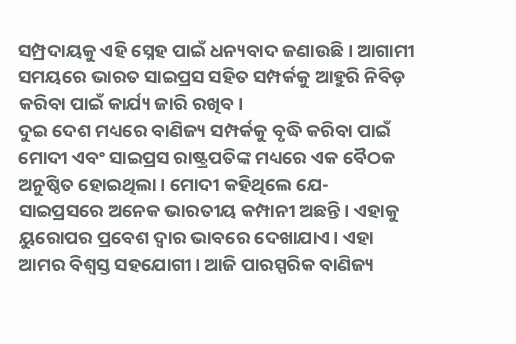ସମ୍ପ୍ରଦାୟକୁ ଏହି ସ୍ନେହ ପାଇଁ ଧନ୍ୟବାଦ ଜଣାଉଛି। ଆଗାମୀ ସମୟରେ ଭାରତ ସାଇପ୍ରସ ସହିତ ସମ୍ପର୍କକୁ ଆହୁରି ନିବିଡ଼ କରିବା ପାଇଁ କାର୍ଯ୍ୟ ଜାରି ରଖିବ।
ଦୁଇ ଦେଶ ମଧ୍ୟରେ ବାଣିଜ୍ୟ ସମ୍ପର୍କକୁ ବୃଦ୍ଧି କରିବା ପାଇଁ ମୋଦୀ ଏବଂ ସାଇପ୍ରସ ରାଷ୍ଟ୍ରପତିଙ୍କ ମଧ୍ୟରେ ଏକ ବୈଠକ ଅନୁଷ୍ଠିତ ହୋଇଥିଲା। ମୋଦୀ କହିଥିଲେ ଯେ- ସାଇପ୍ରସରେ ଅନେକ ଭାରତୀୟ କମ୍ପାନୀ ଅଛନ୍ତି। ଏହାକୁ ୟୁରୋପର ପ୍ରବେଶ ଦ୍ୱାର ଭାବରେ ଦେଖାଯାଏ। ଏହା ଆମର ବିଶ୍ୱସ୍ତ ସହଯୋଗୀ। ଆଜି ପାରସ୍ପରିକ ବାଣିଜ୍ୟ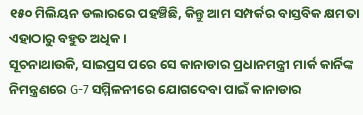୧୫୦ ମିଲିୟନ ଡଲାରରେ ପହଞ୍ଚିଛି, କିନ୍ତୁ ଆମ ସମ୍ପର୍କର ବାସ୍ତବିକ କ୍ଷମତା ଏହାଠାରୁ ବହୁତ ଅଧିକ।
ସୂଚନାଥାଉକି, ସାଇପ୍ରସ ପରେ ସେ କାନାଡାର ପ୍ରଧାନମନ୍ତ୍ରୀ ମାର୍କ କାର୍ନିଙ୍କ ନିମନ୍ତ୍ରଣରେ G-7 ସମ୍ମିଳନୀରେ ଯୋଗଦେବା ପାଇଁ କାନାଡାର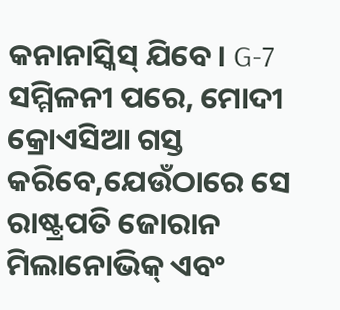କନାନାସ୍କିସ୍ ଯିବେ। G-7 ସମ୍ମିଳନୀ ପରେ, ମୋଦୀ କ୍ରୋଏସିଆ ଗସ୍ତ କରିବେ,ଯେଉଁଠାରେ ସେ ରାଷ୍ଟ୍ରପତି ଜୋରାନ ମିଲାନୋଭିକ୍ ଏବଂ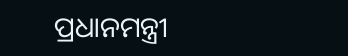ପ୍ରଧାନମନ୍ତ୍ରୀ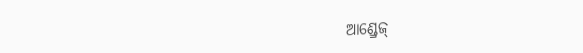ଆଣ୍ଡ୍ରେଜ୍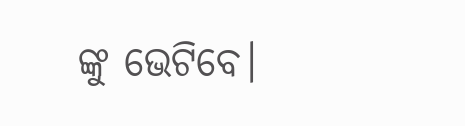ଙ୍କୁ ଭେଟିବେ।